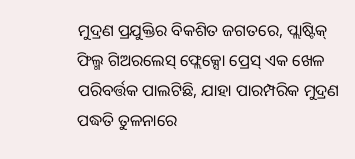ମୁଦ୍ରଣ ପ୍ରଯୁକ୍ତିର ବିକଶିତ ଜଗତରେ, ପ୍ଲାଷ୍ଟିକ୍ ଫିଲ୍ମ ଗିଅରଲେସ୍ ଫ୍ଲେକ୍ସୋ ପ୍ରେସ୍ ଏକ ଖେଳ ପରିବର୍ତ୍ତକ ପାଲଟିଛି, ଯାହା ପାରମ୍ପରିକ ମୁଦ୍ରଣ ପଦ୍ଧତି ତୁଳନାରେ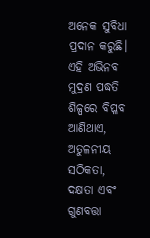ଅନେକ ସୁବିଧା ପ୍ରଦାନ କରୁଛି। ଏହି ଅଭିନବ ମୁଦ୍ରଣ ପଦ୍ଧତି ଶିଳ୍ପରେ ବିପ୍ଳବ ଆଣିଥାଏ, ଅତୁଳନୀୟ ସଠିକତା, ଦକ୍ଷତା ଏବଂ ଗୁଣବତ୍ତା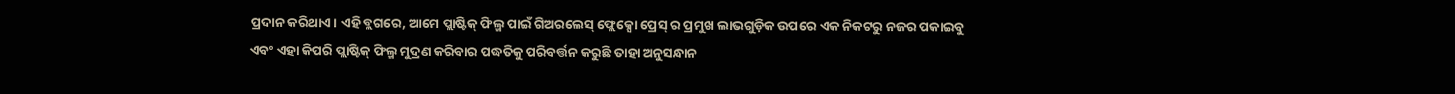ପ୍ରଦାନ କରିଥାଏ। ଏହି ବ୍ଲଗରେ, ଆମେ ପ୍ଲାଷ୍ଟିକ୍ ଫିଲ୍ମ ପାଇଁ ଗିଅରଲେସ୍ ଫ୍ଲେକ୍ସୋ ପ୍ରେସ୍ ର ପ୍ରମୁଖ ଲାଭଗୁଡ଼ିକ ଉପରେ ଏକ ନିକଟରୁ ନଜର ପକାଇବୁ ଏବଂ ଏହା କିପରି ପ୍ଲାଷ୍ଟିକ୍ ଫିଲ୍ମ ମୁଦ୍ରଣ କରିବାର ପଦ୍ଧତିକୁ ପରିବର୍ତ୍ତନ କରୁଛି ତାହା ଅନୁସନ୍ଧାନ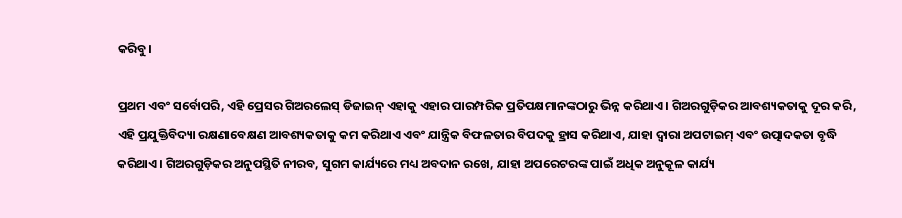କରିବୁ।

ପ୍ରଥମ ଏବଂ ସର୍ବୋପରି, ଏହି ପ୍ରେସର ଗିଅରଲେସ୍ ଡିଜାଇନ୍ ଏହାକୁ ଏହାର ପାରମ୍ପରିକ ପ୍ରତିପକ୍ଷମାନଙ୍କଠାରୁ ଭିନ୍ନ କରିଥାଏ। ଗିଅରଗୁଡ଼ିକର ଆବଶ୍ୟକତାକୁ ଦୂର କରି, ଏହି ପ୍ରଯୁକ୍ତିବିଦ୍ୟା ରକ୍ଷଣାବେକ୍ଷଣ ଆବଶ୍ୟକତାକୁ କମ କରିଥାଏ ଏବଂ ଯାନ୍ତ୍ରିକ ବିଫଳତାର ବିପଦକୁ ହ୍ରାସ କରିଥାଏ, ଯାହା ଦ୍ଵାରା ଅପଟାଇମ୍ ଏବଂ ଉତ୍ପାଦକତା ବୃଦ୍ଧି କରିଥାଏ। ଗିଅରଗୁଡ଼ିକର ଅନୁପସ୍ଥିତି ନୀରବ, ସୁଗମ କାର୍ଯ୍ୟରେ ମଧ୍ୟ ଅବଦାନ ରଖେ, ଯାହା ଅପରେଟରଙ୍କ ପାଇଁ ଅଧିକ ଅନୁକୂଳ କାର୍ଯ୍ୟ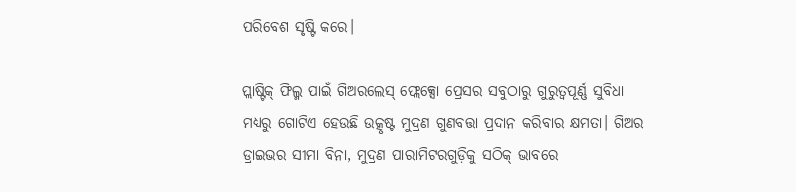ପରିବେଶ ସୃଷ୍ଟି କରେ।

ପ୍ଲାଷ୍ଟିକ୍ ଫିଲ୍ମ ପାଇଁ ଗିଅରଲେସ୍ ଫ୍ଲେକ୍ସୋ ପ୍ରେସର ସବୁଠାରୁ ଗୁରୁତ୍ୱପୂର୍ଣ୍ଣ ସୁବିଧା ମଧ୍ୟରୁ ଗୋଟିଏ ହେଉଛି ଉତ୍କୃଷ୍ଟ ମୁଦ୍ରଣ ଗୁଣବତ୍ତା ପ୍ରଦାନ କରିବାର କ୍ଷମତା। ଗିଅର ଡ୍ରାଇଭର ସୀମା ବିନା, ମୁଦ୍ରଣ ପାରାମିଟରଗୁଡ଼ିକୁ ସଠିକ୍ ଭାବରେ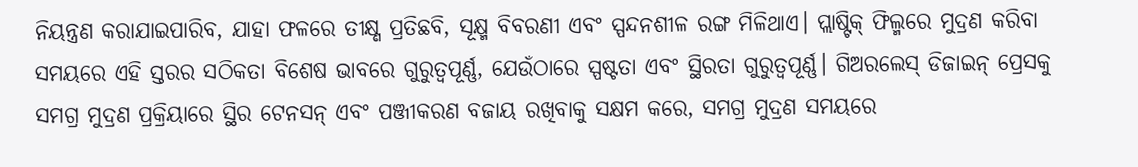ନିୟନ୍ତ୍ରଣ କରାଯାଇପାରିବ, ଯାହା ଫଳରେ ତୀକ୍ଷ୍ଣ ପ୍ରତିଛବି, ସୂକ୍ଷ୍ମ ବିବରଣୀ ଏବଂ ସ୍ପନ୍ଦନଶୀଳ ରଙ୍ଗ ମିଳିଥାଏ। ପ୍ଲାଷ୍ଟିକ୍ ଫିଲ୍ମରେ ମୁଦ୍ରଣ କରିବା ସମୟରେ ଏହି ସ୍ତରର ସଠିକତା ବିଶେଷ ଭାବରେ ଗୁରୁତ୍ୱପୂର୍ଣ୍ଣ, ଯେଉଁଠାରେ ସ୍ପଷ୍ଟତା ଏବଂ ସ୍ଥିରତା ଗୁରୁତ୍ୱପୂର୍ଣ୍ଣ। ଗିଅରଲେସ୍ ଡିଜାଇନ୍ ପ୍ରେସକୁ ସମଗ୍ର ମୁଦ୍ରଣ ପ୍ରକ୍ରିୟାରେ ସ୍ଥିର ଟେନସନ୍ ଏବଂ ପଞ୍ଜୀକରଣ ବଜାୟ ରଖିବାକୁ ସକ୍ଷମ କରେ, ସମଗ୍ର ମୁଦ୍ରଣ ସମୟରେ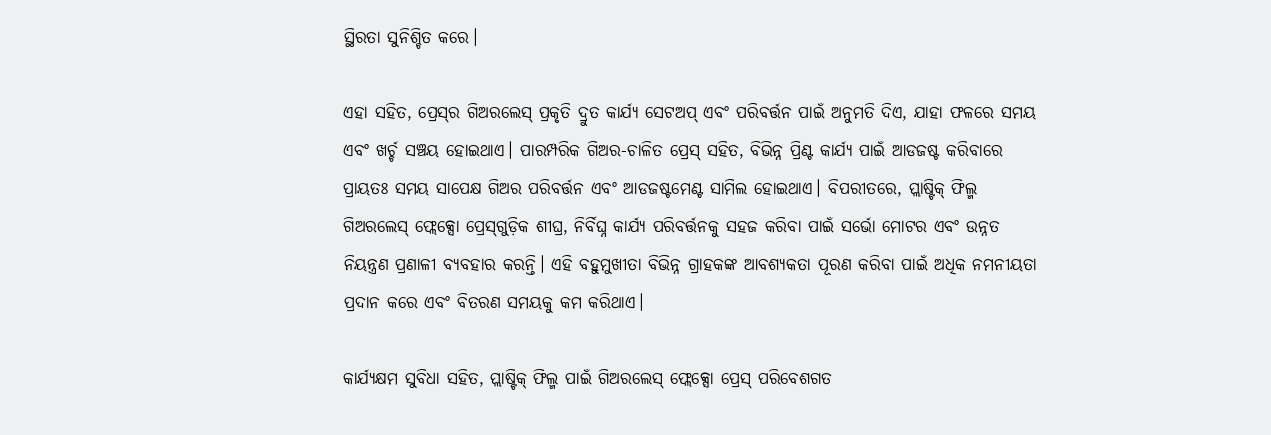ସ୍ଥିରତା ସୁନିଶ୍ଚିତ କରେ।

ଏହା ସହିତ, ପ୍ରେସ୍‌ର ଗିଅରଲେସ୍ ପ୍ରକୃତି ଦ୍ରୁତ କାର୍ଯ୍ୟ ସେଟଅପ୍ ଏବଂ ପରିବର୍ତ୍ତନ ପାଇଁ ଅନୁମତି ଦିଏ, ଯାହା ଫଳରେ ସମୟ ଏବଂ ଖର୍ଚ୍ଚ ସଞ୍ଚୟ ହୋଇଥାଏ। ପାରମ୍ପରିକ ଗିଅର-ଚାଳିତ ପ୍ରେସ୍‌ ସହିତ, ବିଭିନ୍ନ ପ୍ରିଣ୍ଟ କାର୍ଯ୍ୟ ପାଇଁ ଆଡଜଷ୍ଟ କରିବାରେ ପ୍ରାୟତଃ ସମୟ ସାପେକ୍ଷ ଗିଅର ପରିବର୍ତ୍ତନ ଏବଂ ଆଡଜଷ୍ଟମେଣ୍ଟ ସାମିଲ ହୋଇଥାଏ। ବିପରୀତରେ, ପ୍ଲାଷ୍ଟିକ୍ ଫିଲ୍ମ ଗିଅରଲେସ୍ ଫ୍ଲେକ୍ସୋ ପ୍ରେସ୍‌ଗୁଡ଼ିକ ଶୀଘ୍ର, ନିର୍ବିଘ୍ନ କାର୍ଯ୍ୟ ପରିବର୍ତ୍ତନକୁ ସହଜ କରିବା ପାଇଁ ସର୍ଭୋ ମୋଟର ଏବଂ ଉନ୍ନତ ନିୟନ୍ତ୍ରଣ ପ୍ରଣାଳୀ ବ୍ୟବହାର କରନ୍ତି। ଏହି ବହୁମୁଖୀତା ବିଭିନ୍ନ ଗ୍ରାହକଙ୍କ ଆବଶ୍ୟକତା ପୂରଣ କରିବା ପାଇଁ ଅଧିକ ନମନୀୟତା ପ୍ରଦାନ କରେ ଏବଂ ବିତରଣ ସମୟକୁ କମ କରିଥାଏ।

କାର୍ଯ୍ୟକ୍ଷମ ସୁବିଧା ସହିତ, ପ୍ଲାଷ୍ଟିକ୍ ଫିଲ୍ମ ପାଇଁ ଗିଅରଲେସ୍ ଫ୍ଲେକ୍ସୋ ପ୍ରେସ୍ ପରିବେଶଗତ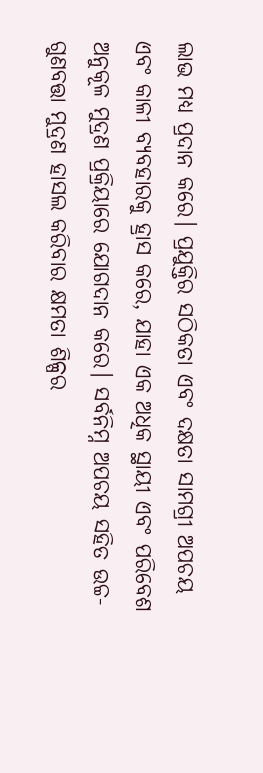ଲାଭ ମଧ୍ୟ ପ୍ରଦାନ କରେ। ପ୍ରଯୁକ୍ତିର ସଠିକତା ଏବଂ ଦକ୍ଷତା ସାମଗ୍ରୀ ଅପଚୟ ଏବଂ କାଳୀ ବ୍ୟବହାରକୁ ହ୍ରାସ କରେ, ଯାହା ଏକ ଅଧିକ ସ୍ଥାୟୀ ଏବଂ ପରିବେଶ ଅନୁକୂଳ ମୁଦ୍ରଣ ପ୍ରକ୍ରିୟାରେ ଯୋଗଦାନ କରେ। ସର୍ବନିମ୍ନ ଅପଚୟ ସହିତ ଉଚ୍ଚ-ଗୁଣବତ୍ତା ମୁଦ୍ରଣ ହାସଲ କରିବାର କ୍ଷମତା ଶିଳ୍ପର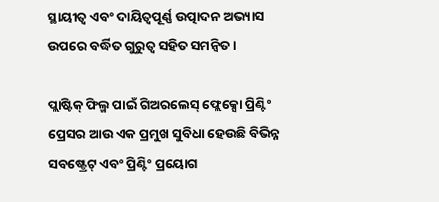ସ୍ଥାୟୀତ୍ୱ ଏବଂ ଦାୟିତ୍ୱପୂର୍ଣ୍ଣ ଉତ୍ପାଦନ ଅଭ୍ୟାସ ଉପରେ ବର୍ଦ୍ଧିତ ଗୁରୁତ୍ୱ ସହିତ ସମନ୍ୱିତ।

ପ୍ଲାଷ୍ଟିକ୍ ଫିଲ୍ମ ପାଇଁ ଗିଅରଲେସ୍ ଫ୍ଲେକ୍ସୋ ପ୍ରିଣ୍ଟିଂ ପ୍ରେସର ଆଉ ଏକ ପ୍ରମୁଖ ସୁବିଧା ହେଉଛି ବିଭିନ୍ନ ସବଷ୍ଟ୍ରେଟ୍ ଏବଂ ପ୍ରିଣ୍ଟିଂ ପ୍ରୟୋଗ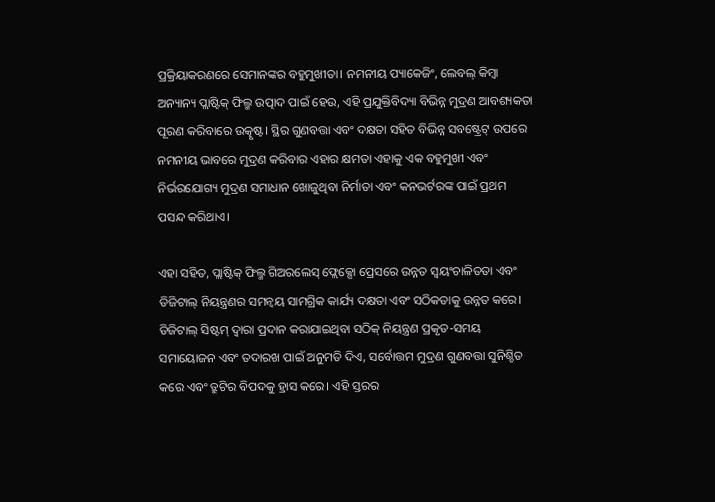ପ୍ରକ୍ରିୟାକରଣରେ ସେମାନଙ୍କର ବହୁମୁଖୀତା। ନମନୀୟ ପ୍ୟାକେଜିଂ, ଲେବଲ୍ କିମ୍ବା ଅନ୍ୟାନ୍ୟ ପ୍ଲାଷ୍ଟିକ୍ ଫିଲ୍ମ ଉତ୍ପାଦ ପାଇଁ ହେଉ, ଏହି ପ୍ରଯୁକ୍ତିବିଦ୍ୟା ବିଭିନ୍ନ ମୁଦ୍ରଣ ଆବଶ୍ୟକତା ପୂରଣ କରିବାରେ ଉତ୍କୃଷ୍ଟ। ସ୍ଥିର ଗୁଣବତ୍ତା ଏବଂ ଦକ୍ଷତା ସହିତ ବିଭିନ୍ନ ସବଷ୍ଟ୍ରେଟ୍ ଉପରେ ନମନୀୟ ଭାବରେ ମୁଦ୍ରଣ କରିବାର ଏହାର କ୍ଷମତା ଏହାକୁ ଏକ ବହୁମୁଖୀ ଏବଂ ନିର୍ଭରଯୋଗ୍ୟ ମୁଦ୍ରଣ ସମାଧାନ ଖୋଜୁଥିବା ନିର୍ମାତା ଏବଂ କନଭର୍ଟରଙ୍କ ପାଇଁ ପ୍ରଥମ ପସନ୍ଦ କରିଥାଏ।

ଏହା ସହିତ, ପ୍ଲାଷ୍ଟିକ୍ ଫିଲ୍ମ ଗିଅରଲେସ୍ ଫ୍ଲେକ୍ସୋ ପ୍ରେସରେ ଉନ୍ନତ ସ୍ୱୟଂଚାଳିତତା ଏବଂ ଡିଜିଟାଲ୍ ନିୟନ୍ତ୍ରଣର ସମନ୍ୱୟ ସାମଗ୍ରିକ କାର୍ଯ୍ୟ ଦକ୍ଷତା ଏବଂ ସଠିକତାକୁ ଉନ୍ନତ କରେ। ଡିଜିଟାଲ୍ ସିଷ୍ଟମ୍ ଦ୍ୱାରା ପ୍ରଦାନ କରାଯାଇଥିବା ସଠିକ୍ ନିୟନ୍ତ୍ରଣ ପ୍ରକୃତ-ସମୟ ସମାୟୋଜନ ଏବଂ ତଦାରଖ ପାଇଁ ଅନୁମତି ଦିଏ, ସର୍ବୋତ୍ତମ ମୁଦ୍ରଣ ଗୁଣବତ୍ତା ସୁନିଶ୍ଚିତ କରେ ଏବଂ ତ୍ରୁଟିର ବିପଦକୁ ହ୍ରାସ କରେ। ଏହି ସ୍ତରର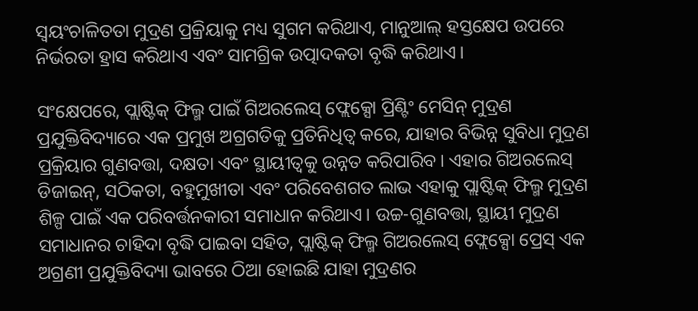ସ୍ୱୟଂଚାଳିତତା ମୁଦ୍ରଣ ପ୍ରକ୍ରିୟାକୁ ମଧ୍ୟ ସୁଗମ କରିଥାଏ, ମାନୁଆଲ୍ ହସ୍ତକ୍ଷେପ ଉପରେ ନିର୍ଭରତା ହ୍ରାସ କରିଥାଏ ଏବଂ ସାମଗ୍ରିକ ଉତ୍ପାଦକତା ବୃଦ୍ଧି କରିଥାଏ।

ସଂକ୍ଷେପରେ, ପ୍ଲାଷ୍ଟିକ୍ ଫିଲ୍ମ ପାଇଁ ଗିଅରଲେସ୍ ଫ୍ଲେକ୍ସୋ ପ୍ରିଣ୍ଟିଂ ମେସିନ୍ ମୁଦ୍ରଣ ପ୍ରଯୁକ୍ତିବିଦ୍ୟାରେ ଏକ ପ୍ରମୁଖ ଅଗ୍ରଗତିକୁ ପ୍ରତିନିଧିତ୍ୱ କରେ, ଯାହାର ବିଭିନ୍ନ ସୁବିଧା ମୁଦ୍ରଣ ପ୍ରକ୍ରିୟାର ଗୁଣବତ୍ତା, ଦକ୍ଷତା ଏବଂ ସ୍ଥାୟୀତ୍ୱକୁ ଉନ୍ନତ କରିପାରିବ। ଏହାର ଗିଅରଲେସ୍ ଡିଜାଇନ୍, ସଠିକତା, ବହୁମୁଖୀତା ଏବଂ ପରିବେଶଗତ ଲାଭ ଏହାକୁ ପ୍ଲାଷ୍ଟିକ୍ ଫିଲ୍ମ ମୁଦ୍ରଣ ଶିଳ୍ପ ପାଇଁ ଏକ ପରିବର୍ତ୍ତନକାରୀ ସମାଧାନ କରିଥାଏ। ଉଚ୍ଚ-ଗୁଣବତ୍ତା, ସ୍ଥାୟୀ ମୁଦ୍ରଣ ସମାଧାନର ଚାହିଦା ବୃଦ୍ଧି ପାଇବା ସହିତ, ପ୍ଲାଷ୍ଟିକ୍ ଫିଲ୍ମ ଗିଅରଲେସ୍ ଫ୍ଲେକ୍ସୋ ପ୍ରେସ୍ ଏକ ଅଗ୍ରଣୀ ପ୍ରଯୁକ୍ତିବିଦ୍ୟା ଭାବରେ ଠିଆ ହୋଇଛି ଯାହା ମୁଦ୍ରଣର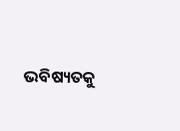ଭବିଷ୍ୟତକୁ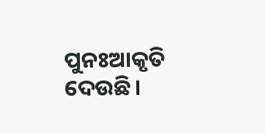ପୁନଃଆକୃତି ଦେଉଛି।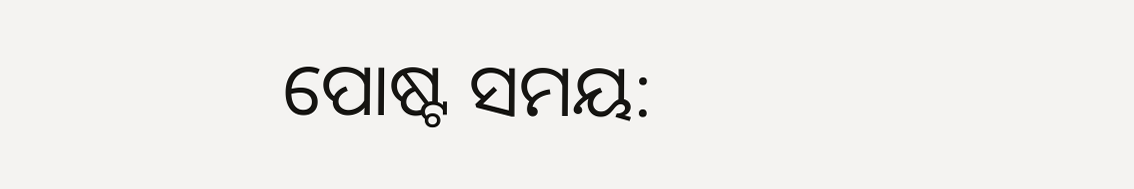ପୋଷ୍ଟ ସମୟ: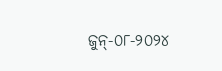ଜୁନ୍-୦୮-୨୦୨୪